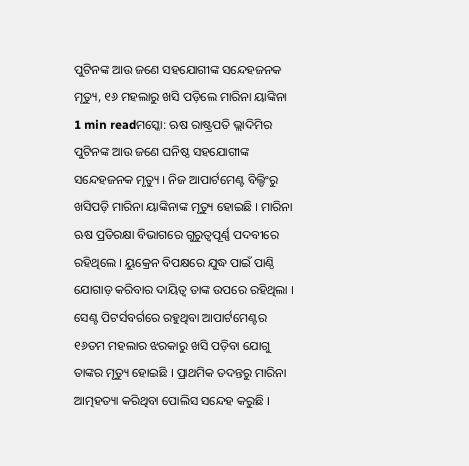ପୁଟିନଙ୍କ ଆଉ ଜଣେ ସହଯୋଗୀଙ୍କ ସନ୍ଦେହଜନକ ମୃତ୍ୟୁ, ୧୬ ମହଲାରୁ ଖସି ପଡ଼ିଲେ ମାରିନା ୟାଙ୍କିନା
1 min readମସ୍କୋ: ଋଷ ରାଷ୍ଟ୍ରପତି ଭ୍ଲାଦିମିର ପୁଟିନଙ୍କ ଆଉ ଜଣେ ଘନିଷ୍ଠ ସହଯୋଗୀଙ୍କ ସନ୍ଦେହଜନକ ମୃତ୍ୟୁ । ନିଜ ଆପାର୍ଟମେଣ୍ଟ ବିଲ୍ଡିଂରୁ ଖସିପଡ଼ି ମାରିନା ୟାଙ୍କିନାଙ୍କ ମୃତ୍ୟୁ ହୋଇଛି । ମାରିନା ଋଷ ପ୍ରତିରକ୍ଷା ବିଭାଗରେ ଗୁରୁତ୍ବପୂର୍ଣ୍ଣ ପଦବୀରେ ରହିଥିଲେ । ୟୁକ୍ରେନ ବିପକ୍ଷରେ ଯୁଦ୍ଧ ପାଇଁ ପାଣ୍ଠି ଯୋଗାଡ଼ କରିବାର ଦାୟିତ୍ବ ତାଙ୍କ ଉପରେ ରହିଥିଲା । ସେଣ୍ଟ ପିଟର୍ସବର୍ଗରେ ରହୁଥିବା ଆପାର୍ଟମେଣ୍ଟର ୧୬ତମ ମହଲାର ଝରକାରୁ ଖସି ପଡ଼ିବା ଯୋଗୁ ତାଙ୍କର ମୃତ୍ୟୁ ହୋଇଛି । ପ୍ରାଥମିକ ତଦନ୍ତରୁ ମାରିନା ଆତ୍ମହତ୍ୟା କରିଥିବା ପୋଲିସ ସନ୍ଦେହ କରୁଛି ।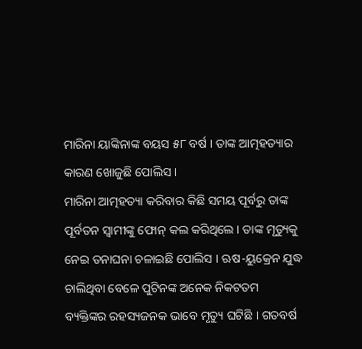ମାରିନା ୟାଙ୍କିନାଙ୍କ ବୟସ ୫୮ ବର୍ଷ । ତାଙ୍କ ଆତ୍ମହତ୍ୟାର କାରଣ ଖୋଜୁଛି ପୋଲିସ ।
ମାରିନା ଆତ୍ମହତ୍ୟା କରିବାର କିଛି ସମୟ ପୂର୍ବରୁ ତାଙ୍କ ପୂର୍ବତନ ସ୍ବାମୀଙ୍କୁ ଫୋନ୍ କଲ କରିଥିଲେ । ତାଙ୍କ ମୃତ୍ୟୁକୁ ନେଇ ତନାଘନା ଚଳାଇଛି ପୋଲିସ । ଋଷ-ୟୁକ୍ରେନ ଯୁଦ୍ଧ ଚାଲିଥିବା ବେଳେ ପୁଟିନଙ୍କ ଅନେକ ନିକଟତମ ବ୍ୟକ୍ତିଙ୍କର ରହସ୍ୟଜନକ ଭାବେ ମୃତ୍ୟୁ ଘଟିଛି । ଗତବର୍ଷ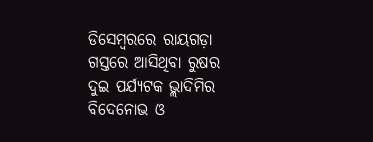ଡିସେମ୍ବରରେ ରାୟଗଡ଼ା ଗସ୍ତରେ ଆସିଥିବା ରୁଷର ଦୁଇ ପର୍ଯ୍ୟଟକ ଭ୍ଲାଦିମିର ବିଦେନୋଭ ଓ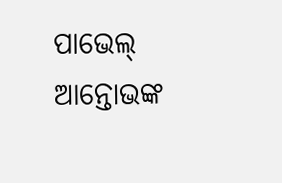ପାଭେଲ୍ ଆନ୍ତୋଭଙ୍କ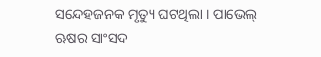ସନ୍ଦେହଜନକ ମୃତ୍ୟୁ ଘଟଥିଲା । ପାଭେଲ୍ ଋଷର ସାଂସଦ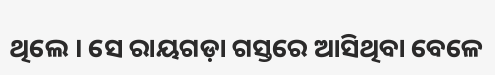ଥିଲେ । ସେ ରାୟଗଡ଼ା ଗସ୍ତରେ ଆସିଥିବା ବେଳେ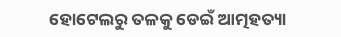ହୋଟେଲରୁ ତଳକୁ ଡେଇଁ ଆତ୍ମହତ୍ୟା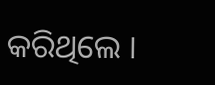କରିଥିଲେ ।